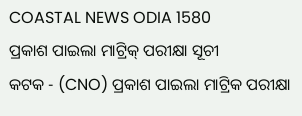COASTAL NEWS ODIA 1580
ପ୍ରକାଶ ପାଇଲା ମାଟ୍ରିକ୍ ପରୀକ୍ଷା ସୂଚୀ
କଟକ - (CNO) ପ୍ରକାଶ ପାଇଲା ମାଟ୍ରିକ ପରୀକ୍ଷା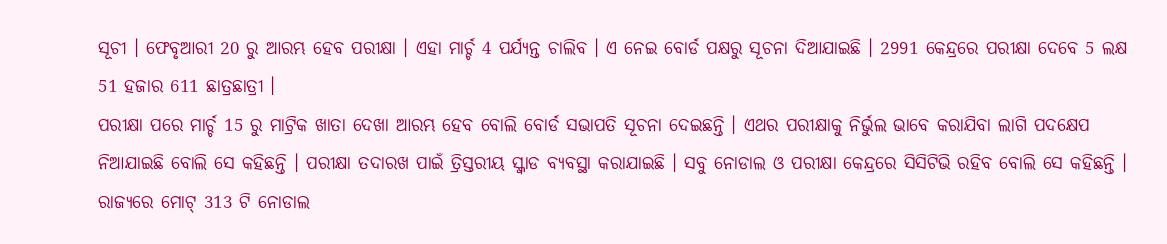ସୂଚୀ । ଫେବୃଆରୀ 20 ରୁ ଆରମ୍ଭ ହେବ ପରୀକ୍ଷା । ଏହା ମାର୍ଚ୍ଚ 4 ପର୍ଯ୍ୟନ୍ତ ଚାଲିବ । ଏ ନେଇ ବୋର୍ଡ ପକ୍ଷରୁ ସୂଚନା ଦିଆଯାଇଛି । 2991 କେନ୍ଦ୍ରରେ ପରୀକ୍ଷା ଦେବେ 5 ଲକ୍ଷ 51 ହଜାର 611 ଛାତ୍ରଛାତ୍ରୀ ।
ପରୀକ୍ଷା ପରେ ମାର୍ଚ୍ଚ 15 ରୁ ମାଟ୍ରିକ ଖାତା ଦେଖା ଆରମ୍ଭ ହେବ ବୋଲି ବୋର୍ଡ ସଭାପତି ସୂଚନା ଦେଇଛନ୍ତି । ଏଥର ପରୀକ୍ଷାକୁ ନିର୍ଭୁଲ ଭାବେ କରାଯିବା ଲାଗି ପଦକ୍ଷେପ ନିଆଯାଇଛି ବୋଲି ସେ କହିଛନ୍ତି । ପରୀକ୍ଷା ତଦାରଖ ପାଇଁ ତ୍ରିସ୍ତରୀୟ ସ୍କ୍ୱାଡ ବ୍ୟବସ୍ଥା କରାଯାଇଛି । ସବୁ ନୋଡାଲ ଓ ପରୀକ୍ଷା କେନ୍ଦ୍ରରେ ସିସିଟିଭି ରହିବ ବୋଲି ସେ କହିଛନ୍ତି । ରାଜ୍ୟରେ ମୋଟ୍ 313 ଟି ନୋଡାଲ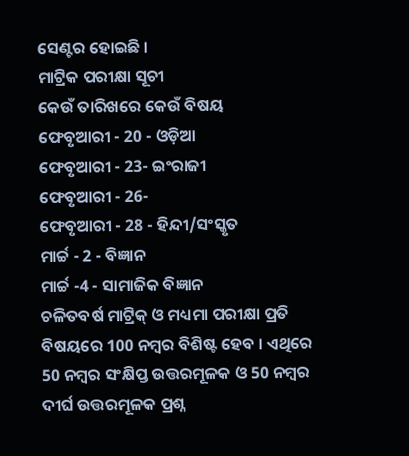ସେଣ୍ଟର ହୋଇଛି ।
ମାଟ୍ରିକ ପରୀକ୍ଷା ସୂଚୀ
କେଉଁ ତାରିଖରେ କେଉଁ ବିଷୟ
ଫେବୃଆରୀ - 20 - ଓଡ଼ିଆ
ଫେବୃଆରୀ - 23- ଇଂରାଜୀ
ଫେବୃଆରୀ - 26-
ଫେବୃଆରୀ - 28 - ହିନ୍ଦୀ/ସଂସ୍କୃତ
ମାର୍ଚ୍ଚ - 2 - ବିଜ୍ଞାନ
ମାର୍ଚ୍ଚ -4 - ସାମାଜିକ ବିଜ୍ଞାନ
ଚଳିତବର୍ଷ ମାଟ୍ରିକ୍ ଓ ମଧ୍ୟମା ପରୀକ୍ଷା ପ୍ରତି ବିଷୟରେ 100 ନମ୍ବର ବିଶିଷ୍ଟ ହେବ । ଏଥିରେ 50 ନମ୍ବର ସଂକ୍ଷିପ୍ତ ଉତ୍ତରମୂଳକ ଓ 50 ନମ୍ବର ଦୀର୍ଘ ଉତ୍ତରମୂଳକ ପ୍ରଶ୍ନ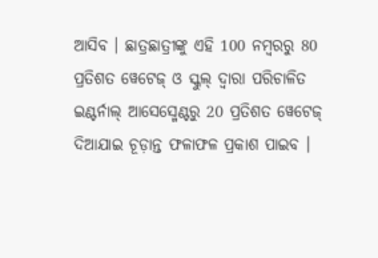ଆସିବ । ଛାତ୍ରଛାତ୍ରୀଙ୍କୁ ଏହି 100 ନମ୍ବରରୁ 80 ପ୍ରତିଶତ ୱେଟେଜ୍ ଓ ସ୍କୁଲ୍ ଦ୍ବାରା ପରିଚାଳିତ ଇଣ୍ଟର୍ନାଲ୍ ଆସେସ୍ମେଣ୍ଟରୁ 20 ପ୍ରତିଶତ ୱେଟେଜ୍ ଦିଆଯାଇ ଚୂଡ଼ାନ୍ତ ଫଳାଫଳ ପ୍ରକାଶ ପାଇବ ।